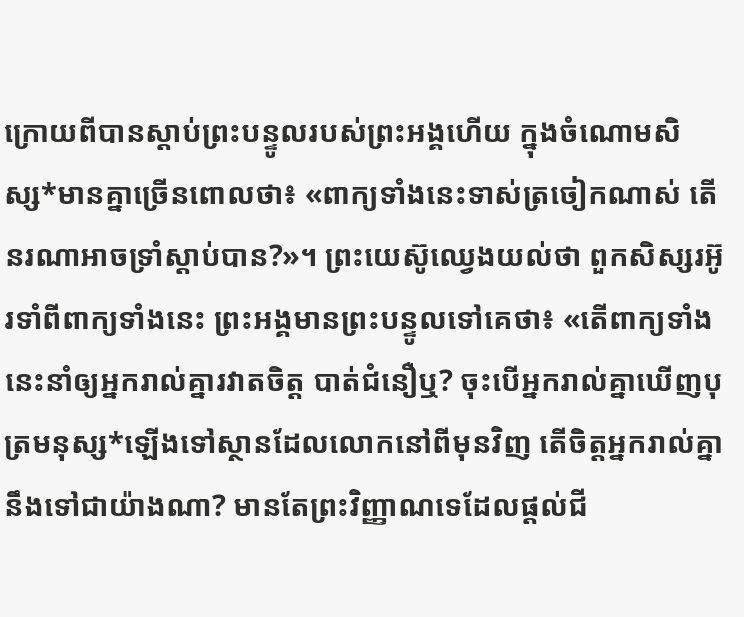ក្រោយពីបានស្ដាប់ព្រះបន្ទូលរបស់ព្រះអង្គហើយ ក្នុងចំណោមសិស្ស*មានគ្នាច្រើនពោលថា៖ «ពាក្យទាំងនេះទាស់ត្រចៀកណាស់ តើនរណាអាចទ្រាំស្ដាប់បាន?»។ ព្រះយេស៊ូឈ្វេងយល់ថា ពួកសិស្សរអ៊ូរទាំពីពាក្យទាំងនេះ ព្រះអង្គមានព្រះបន្ទូលទៅគេថា៖ «តើពាក្យទាំងនេះនាំឲ្យអ្នករាល់គ្នារវាតចិត្ត បាត់ជំនឿឬ? ចុះបើអ្នករាល់គ្នាឃើញបុត្រមនុស្ស*ឡើងទៅស្ថានដែលលោកនៅពីមុនវិញ តើចិត្តអ្នករាល់គ្នានឹងទៅជាយ៉ាងណា? មានតែព្រះវិញ្ញាណទេដែលផ្ដល់ជី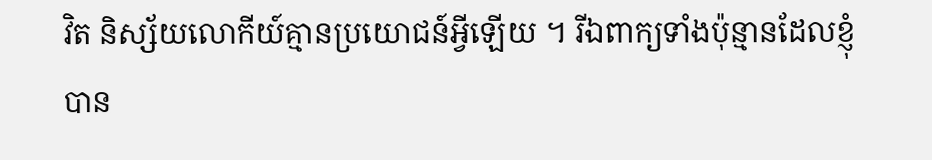វិត និស្ស័យលោកីយ៍គ្មានប្រយោជន៍អ្វីឡើយ ។ រីឯពាក្យទាំងប៉ុន្មានដែលខ្ញុំបាន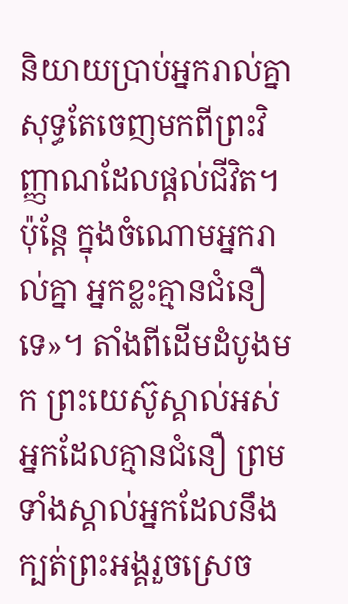និយាយប្រាប់អ្នករាល់គ្នា សុទ្ធតែចេញមកពីព្រះវិញ្ញាណដែលផ្ដល់ជីវិត។ ប៉ុន្តែ ក្នុងចំណោមអ្នករាល់គ្នា អ្នកខ្លះគ្មានជំនឿទេ»។ តាំងពីដើមដំបូងមក ព្រះយេស៊ូស្គាល់អស់អ្នកដែលគ្មានជំនឿ ព្រមទាំងស្គាល់អ្នកដែលនឹងក្បត់ព្រះអង្គរួចស្រេច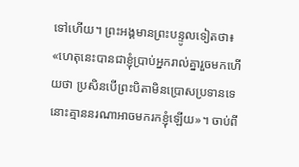ទៅហើយ។ ព្រះអង្គមានព្រះបន្ទូលទៀតថា៖ «ហេតុនេះបានជាខ្ញុំប្រាប់អ្នករាល់គ្នារួចមកហើយថា ប្រសិនបើព្រះបិតាមិនប្រោសប្រទានទេ នោះគ្មាននរណាអាចមករកខ្ញុំឡើយ»។ ចាប់ពី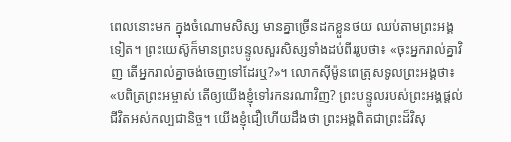ពេលនោះមក ក្នុងចំណោមសិស្ស មានគ្នាច្រើនដកខ្លួនថយ ឈប់តាមព្រះអង្គទៀត។ ព្រះយេស៊ូក៏មានព្រះបន្ទូលសួរសិស្សទាំងដប់ពីររូបថា៖ «ចុះអ្នករាល់គ្នាវិញ តើអ្នករាល់គ្នាចង់ចេញទៅដែរឬ?»។ លោកស៊ីម៉ូនពេត្រុសទូលព្រះអង្គថា៖ «បពិត្រព្រះអម្ចាស់ តើឲ្យយើងខ្ញុំទៅរកនរណាវិញ? ព្រះបន្ទូលរបស់ព្រះអង្គផ្ដល់ជីវិតអស់កល្បជានិច្ច។ យើងខ្ញុំជឿហើយដឹងថា ព្រះអង្គពិតជាព្រះដ៏វិសុ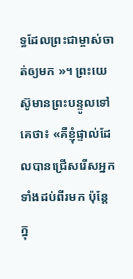ទ្ធដែលព្រះជាម្ចាស់ចាត់ឲ្យមក »។ ព្រះយេស៊ូមានព្រះបន្ទូលទៅគេថា៖ «គឺខ្ញុំផ្ទាល់ដែលបានជ្រើសរើសអ្នកទាំងដប់ពីរមក ប៉ុន្តែ ក្នុ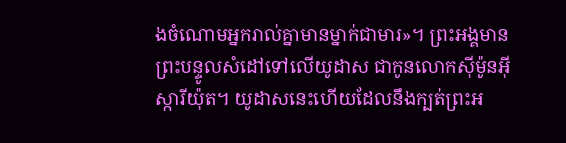ងចំណោមអ្នករាល់គ្នាមានម្នាក់ជាមារ»។ ព្រះអង្គមានព្រះបន្ទូលសំដៅទៅលើយូដាស ជាកូនលោកស៊ីម៉ូនអ៊ីស្ការីយ៉ុត។ យូដាសនេះហើយដែលនឹងក្បត់ព្រះអ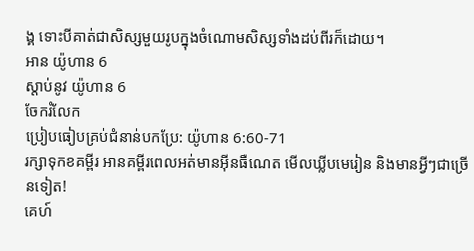ង្គ ទោះបីគាត់ជាសិស្សមួយរូបក្នុងចំណោមសិស្សទាំងដប់ពីរក៏ដោយ។
អាន យ៉ូហាន 6
ស្ដាប់នូវ យ៉ូហាន 6
ចែករំលែក
ប្រៀបធៀបគ្រប់ជំនាន់បកប្រែ: យ៉ូហាន 6:60-71
រក្សាទុកខគម្ពីរ អានគម្ពីរពេលអត់មានអ៊ីនធឺណេត មើលឃ្លីបមេរៀន និងមានអ្វីៗជាច្រើនទៀត!
គេហ៍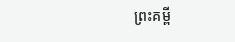ព្រះគម្ពី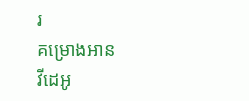រ
គម្រោងអាន
វីដេអូ